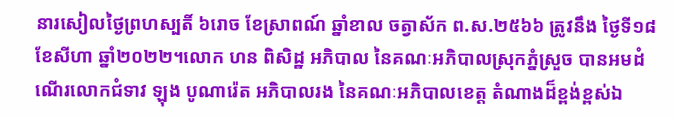នារសៀលថ្ងៃព្រហស្បតិ៍ ៦រោច ខែស្រាពណ៍ ឆ្នាំខាល ចត្វាស័ក ព.ស.២៥៦៦ ត្រូវនឹង ថ្ងៃទី១៨ ខែសីហា ឆ្នាំ២០២២។លោក ហន ពិសិដ្ឋ អភិបាល នៃគណៈអភិបាលស្រុកភ្នំស្រួច បានអមដំណើរលោកជំទាវ ឡុង បូណារ៉េត អភិបាលរង នៃគណៈអភិបាលខេត្ត តំណាងដ៏ខ្ពង់ខ្ពស់ឯ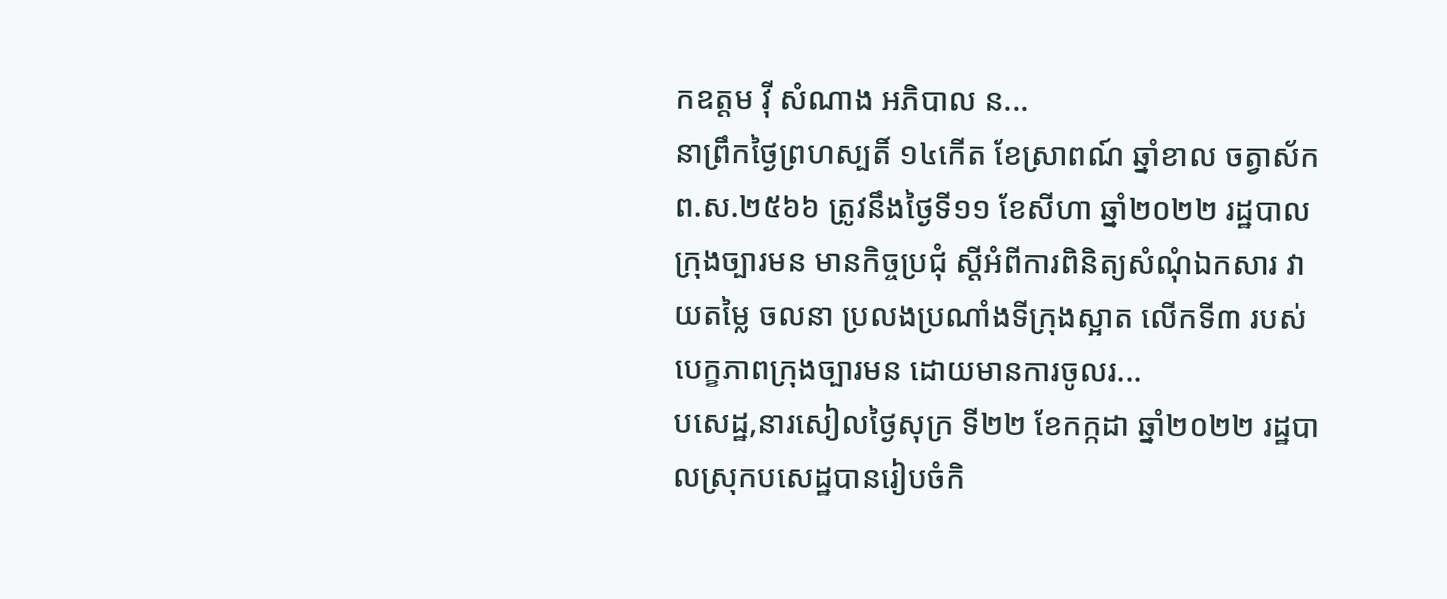កឧត្តម វ៉ី សំណាង អភិបាល ន...
នាព្រឹកថ្ងៃព្រហស្បតិ៍ ១៤កើត ខែស្រាពណ៍ ឆ្នាំខាល ចត្វាស័ក ព.ស.២៥៦៦ ត្រូវនឹងថ្ងៃទី១១ ខែសីហា ឆ្នាំ២០២២ រដ្ឋបាលក្រុងច្បារមន មានកិច្ចប្រជុំ ស្តីអំពីការពិនិត្យសំណុំឯកសារ វាយតម្លៃ ចលនា ប្រលងប្រណាំងទីក្រុងស្អាត លើកទី៣ របស់បេក្ខភាពក្រុងច្បារមន ដោយមានការចូលរ...
បសេដ្ឋ,នារសៀលថ្ងៃសុក្រ ទី២២ ខែកក្កដា ឆ្នាំ២០២២ រដ្ឋបាលស្រុកបសេដ្ឋបានរៀបចំកិ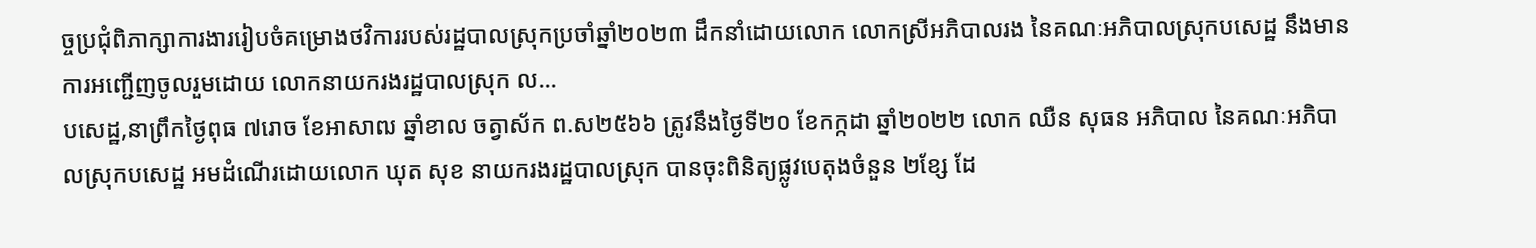ច្ចប្រជុំពិភាក្សាការងាររៀបចំគម្រោងថវិការរបស់រដ្ឋបាលស្រុកប្រចាំឆ្នាំ២០២៣ ដឹកនាំដោយលោក លោកស្រីអភិបាលរង នៃគណៈអភិបាលស្រុកបសេដ្ឋ នឹងមានការអញ្ជើញចូលរួមដោយ លោកនាយករងរដ្ឋបាលស្រុក ល...
បសេដ្ឋ,នាព្រឹកថ្ងៃពុធ ៧រោច ខែអាសាឍ ឆ្នាំខាល ចត្វាស័ក ព.ស២៥៦៦ ត្រូវនឹងថ្ងៃទី២០ ខែកក្កដា ឆ្នាំ២០២២ លោក ឈឺន សុធន អភិបាល នៃគណៈអភិបាលស្រុកបសេដ្ឋ អមដំណើរដោយលោក ឃុត សុខ នាយករងរដ្ឋបាលស្រុក បានចុះពិនិត្យផ្លូវបេតុងចំនួន ២ខ្សែ ដែ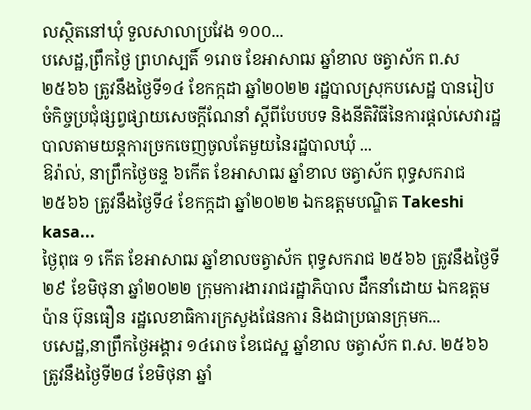លស្ថិតនៅឃុំ ទួលសាលាប្រវែង ១០០...
បសេដ្ឋ,ព្រឹកថ្ងៃ ព្រហស្បតិ៍ ១រោច ខែអាសាឍ ឆ្នាំខាល ចត្វាស័ក ព.ស២៥៦៦ ត្រូវនឹងថ្ងៃទី១៤ ខែកក្កដា ឆ្នាំ២០២២ រដ្ឋបាលស្រុកបសេដ្ឋ បានរៀបចំកិច្ចប្រជុំផ្សព្វផ្សាយសេចក្តីណែនាំ ស្តីពីបែបបទ និងនីតិវិធីនៃការផ្តល់សេវារដ្ឋបាលតាមយន្តការច្រកចេញចូលតែមួយនៃរដ្ឋបាលឃុំ ...
ឱរ៉ាល់, នាព្រឹកថ្ងៃចន្ទ ៦កើត ខែអាសាឍ ឆ្នាំខាល ចត្វាស័ក ពុទ្ធសករាជ ២៥៦៦ ត្រូវនឹងថ្ងៃទី៤ ខែកក្កដា ឆ្នាំ២០២២ ឯកឧត្តមបណ្ឌិត Takeshi kasa...
ថ្ងៃពុធ ១ កើត ខែអាសាឍ ឆ្នាំខាលចត្វាស័ក ពុទ្ធសករាជ ២៥៦៦ ត្រូវនឹងថ្ងៃទី២៩ ខែមិថុនា ឆ្នាំ២០២២ ក្រុមការងាររាជរដ្ឋាភិបាល ដឹកនាំដោយ ឯកឧត្តម ប៉ាន ប៊ុនធឿន រដ្ឋលេខាធិការក្រសួងផែនការ និងជាប្រធានក្រុមក...
បសេដ្ឋ,នាព្រឹកថ្ងៃអង្គារ ១៤រោច ខែជេស្ឋ ឆ្នាំខាល ចត្វាស័ក ព.ស. ២៥៦៦ ត្រូវនឹងថ្ងៃទី២៨ ខែមិថុនា ឆ្នាំ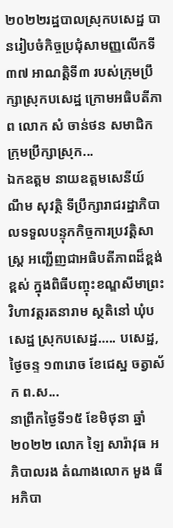២០២២រដ្ឋបាលស្រុកបសេដ្ឋ បានរៀបចំកិច្ចប្រជុំសាមញ្ញលើកទី៣៧ អាណត្តិទី៣ របស់ក្រុមប្រឹក្សាស្រុកបសេដ្ឋ ក្រោមអធិបតីភាព លោក សំ ចាន់ថន សមាជិកក្រុមប្រឹក្សាស្រុក...
ឯកឧត្តម នាយឧត្តមសេនីយ៍ ណឹម សុវត្ថិ ទីប្រឹក្សារាជរដ្ឋាភិបាលទទួលបន្ទុកកិច្ចការប្រវត្តិសាស្ត្រ អញ្ជើញជាអធិបតីភាពដ៏ខ្ពង់ខ្ពស់ ក្នុងពិធីបញ្ចុះខណ្ឌសីមាព្រះវិហាវត្តរតនារាម ស្ថតិនៅ ឃុំបសេដ្ឋ ស្រុកបសេដ្ឋ….. បសេដ្ឋ, ថ្ងៃចន្ទ ១៣រោច ខែជេស្ឋ ចត្វាស័ក ព.ស...
នាព្រឹកថ្ងៃទី១៥ ខែមិថុនា ឆ្នាំ២០២២ លោក ឡៃ សារ៉ាវុធ អភិបាលរង តំណាងលោក មួង ធី អភិបា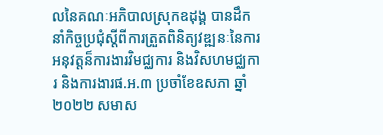លនៃគណៈអភិបាលស្រុកឧដុង្គ បានដឹកនាំកិច្ចប្រជុំស្ដីពីការត្រួតពិនិត្យវឌ្ឍនៈនៃការអនុវត្តន៏ការងារវិមជ្ឈការ និងវិសហមជ្ឈការ និងការងារផ.អ.៣ ប្រចាំខែឧសភា ឆ្នាំ២០២២ សមាស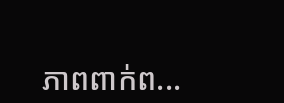ភាពពាក់ព...